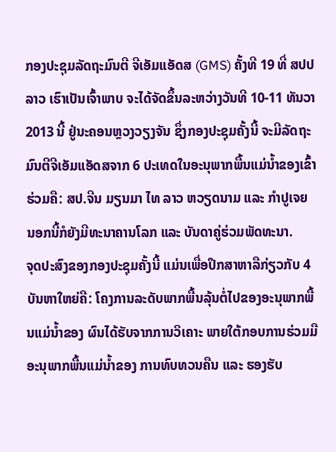ກອງປະຊຸມລັດຖະມົນຕີ ຈີເອັມແອັດສ (GMS) ຄັ້ງທີ 19 ທີ່ ສປປ ລາວ ເຮົາເປັນເຈົ້າພາບ ຈະໄດ້ຈັດຂຶ້ນລະຫວ່າງວັນທີ 10-11 ທັນວາ 2013 ນີ້ ຢູ່ນະຄອນຫຼວງວຽງຈັນ ຊຶ່ງກອງປະຊຸມຄັ້ງນີ້ ຈະມີລັດຖະມົນຕີຈີເອັມແອັດສຈາກ 6 ປະເທດໃນອະນຸພາກພື້ນແມ່ນ້ຳຂອງເຂົ້າຮ່ວມຄື: ສປ.ຈີນ ມຽນມາ ໄທ ລາວ ຫວຽດນາມ ແລະ ກຳປູເຈຍ ນອກນີ້ກໍຍັງມີທະນາຄານໂລກ ແລະ ບັນດາຄູ່ຮ່ວມພັດທະນາ.
ຈຸດປະສົງຂອງກອງປະຊຸມຄັ້ງນີ້ ແມ່ນເພື່ອປຶກສາຫາລືກ່ຽວກັບ 4 ບັນຫາໃຫຍ່ຄື: ໂຄງການລະດັບພາກພື້ນລຸ້ນຕໍ່ໄປຂອງອະນຸພາກພື້ນແມ່ນ້ຳຂອງ ຜົນໄດ້ຮັບຈາກການວິເຄາະ ພາຍໃຕ້ກອບການຮ່ວມມືອະນຸພາກພື້ນແມ່ນ້ຳຂອງ ການທົບທວນຄືນ ແລະ ຮອງຮັບ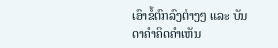ເອົາຂໍ້ຕົກລົງຕ່າງໆ ແລະ ບັນດາຄຳຄິດຄຳເຫັນ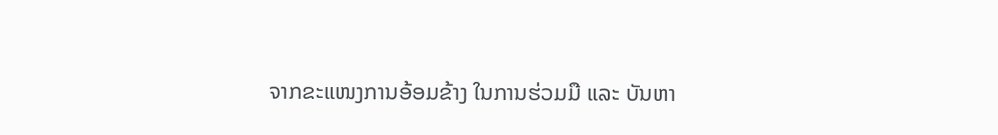ຈາກຂະແໜງການອ້ອມຂ້າງ ໃນການຮ່ວມມື ແລະ ບັນຫາ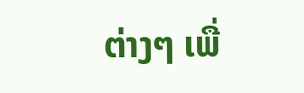ຕ່າງໆ ເພື່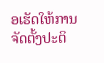ອເຮັດໃຫ້ການຈັດຕັ້ງປະຕິ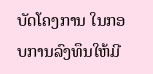ບັດໂຄງການ ໃນກອບການລົງທຶນໃຫ້ມີ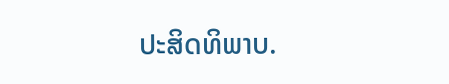ປະສິດທິພາບ.